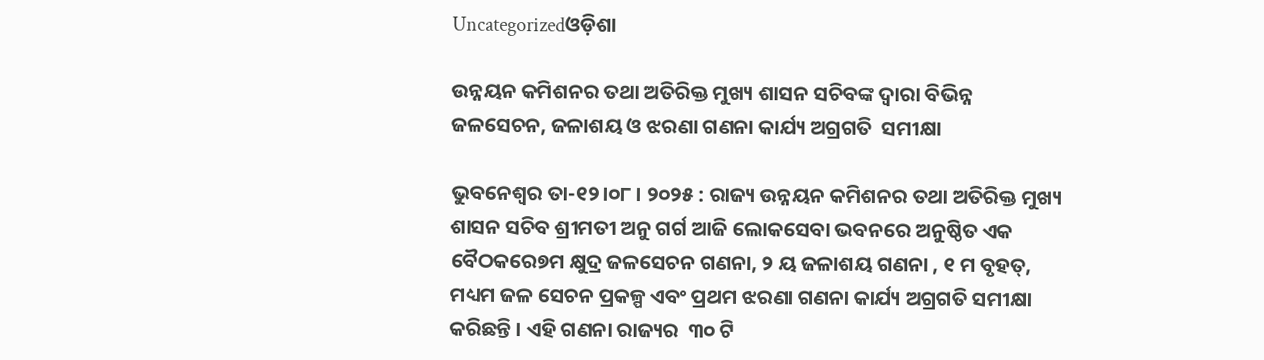Uncategorizedଓଡ଼ିଶା

ଉନ୍ନୟନ କମିଶନର ତଥା ଅତିରିକ୍ତ ମୁଖ୍ୟ ଶାସନ ସଚିବଙ୍କ ଦ୍ୱାରା ବିଭିନ୍ନ ଜଳସେଚନ, ଜଳାଶୟ ଓ ଝରଣା ଗଣନା କାର୍ଯ୍ୟ ଅଗ୍ରଗତି  ସମୀକ୍ଷା

ଭୁବନେଶ୍ୱର ତା-୧୨।୦୮ । ୨୦୨୫ : ରାଜ୍ୟ ଉନ୍ନୟନ କମିଶନର ତଥା ଅତିରିକ୍ତ ମୁଖ୍ୟ ଶାସନ ସଚିବ ଶ୍ରୀମତୀ ଅନୁ ଗର୍ଗ ଆଜି ଲୋକସେବା ଭବନରେ ଅନୁଷ୍ଠିତ ଏକ ବୈଠକରେ୭ମ କ୍ଷୁଦ୍ର ଜଳସେଚନ ଗଣନା, ୨ ୟ ଜଳାଶୟ ଗଣନା , ୧ ମ ବୃହତ୍, ମଧ୍ୟମ ଜଳ ସେଚନ ପ୍ରକଳ୍ପ ଏବଂ ପ୍ରଥମ ଝରଣା ଗଣନା କାର୍ଯ୍ୟ ଅଗ୍ରଗତି ସମୀକ୍ଷା କରିଛନ୍ତି । ଏହି ଗଣନା ରାଜ୍ୟର  ୩୦ ଟି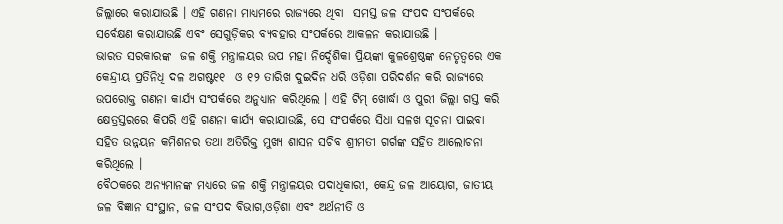ଜିଲ୍ଲାରେ କରାଯାଉଛି । ଏହି ଗଣନା ମାଧ୍ୟମରେ ରାଜ୍ୟରେ ଥିବା  ସମସ୍ତ ଜଳ ସଂପଦ ସଂପର୍କରେ ସର୍ବେକ୍ଷଣ କରାଯାଉଛି ଏବଂ ସେଗୁଡ଼ିକର ବ୍ୟବହାର ସଂପର୍କରେ ଆକଳନ କରାଯାଉଛି ।
ଭାରତ ସରକାରଙ୍କ  ଜଳ ଶକ୍ତି ମନ୍ତ୍ରାଳୟର ଉପ ମହା ନିର୍ଦ୍ଦେଶିକା ପ୍ରିୟଙ୍କା କୁଳଶ୍ରେଷ୍ଠଙ୍କ ନେତୃତ୍ୱରେ ଏକ କେନ୍ଦ୍ରୀୟ ପ୍ରତିନିଧି ଦଳ ଅଗଷ୍ଟ୧୧  ଓ ୧୨ ତାରିଖ ଦୁଇଦିନ ଧରି ଓଡ଼ିଶା ପରିଦର୍ଶନ କରି ରାଜ୍ୟରେ ଉପରୋକ୍ତ ଗଣନା କାର୍ଯ୍ୟ ସଂପର୍କରେ ଅନୁଧ୍ୟାନ କରିଥିଲେ । ଏହି ଟିମ୍ ଖୋର୍ଦ୍ଧା ଓ ପୁରୀ ଜିଲ୍ଲା ଗସ୍ତ କରି କ୍ଷେତ୍ରସ୍ତରରେ କିପରି ଏହି ଗଣନା କାର୍ଯ୍ୟ କରାଯାଉଛି, ସେ ସଂପର୍କରେ ସିଧା ସଳଖ ସୂଚନା ପାଇବା ସହିତ ଉନ୍ନୟନ କମିଶନର ତଥା ଅତିରିକ୍ତ ମୁଖ୍ୟ ଶାସନ ସଚିବ ଶ୍ରୀମତୀ ଗର୍ଗଙ୍କ ସହିତ ଆଲୋଚନା କରିଥିଲେ ।
ବୈଠକରେ ଅନ୍ୟମାନଙ୍କ ମଧ୍ୟରେ ଜଳ ଶକ୍ତି ମନ୍ତ୍ରାଳୟର ପଦାଧିକାରୀ, କେନ୍ଦ୍ର ଜଳ ଆୟୋଗ, ଜାତୀୟ ଜଳ ବିଜ୍ଞାନ ସଂସ୍ଥାନ, ଜଳ ସଂପଦ ବିଭାଗ,ଓଡ଼ିଶା ଏବଂ ଅର୍ଥନୀତି ଓ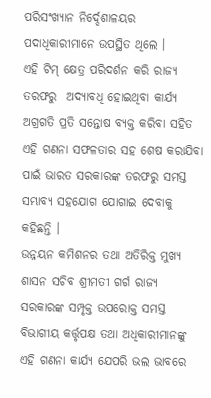ପରିସଂଖ୍ୟାନ ନିର୍ଦ୍ଦେଶାଳୟର ପଦାଧିକାରୀମାନେ ଉପସ୍ଥିତ ଥିଲେ ।
ଏହି ଟିମ୍ କ୍ଷେତ୍ର ପରିଦର୍ଶନ କରି ରାଜ୍ୟ ତରଫରୁ  ଅଦ୍ୟାବଧି ହୋଇଥିବା କାର୍ଯ୍ୟ ଅଗ୍ରଗତି ପ୍ରତି ସନ୍ତୋଷ ବ୍ୟକ୍ତ କରିବା ସହିତ ଏହି ଗଣନା ସଫଳତାର ସହ ଶେଷ କରାଯିବା ପାଇଁ ଭାରତ ସରକାରଙ୍କ ତରଫରୁ ସମସ୍ତ ସମ୍ଭାବ୍ୟ ସହଯୋଗ ଯୋଗାଇ ଦେବାକୁ କହିଛନ୍ତି ।
ଉନ୍ନୟନ କମିଶନର ତଥା ଅତିରିକ୍ତ ମୁଖ୍ୟ ଶାସନ ସଚିବ ଶ୍ରୀମତୀ ଗର୍ଗ ରାଜ୍ୟ ସରକାରଙ୍କ ସମ୍ପୃକ୍ତ ଉପରୋକ୍ତ ସମସ୍ତ ବିଭାଗୀୟ କର୍ତ୍ତୃପକ୍ଷ ତଥା ଅଧିକାରୀମାନଙ୍କୁ ଏହି ଗଣନା କାର୍ଯ୍ୟ ଯେପରି ଭଲ ଭାବରେ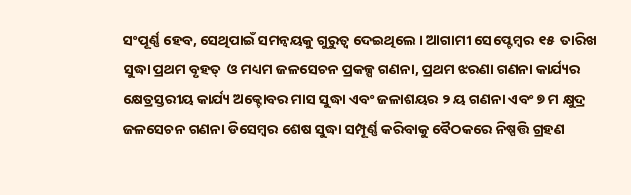ସଂପୂର୍ଣ୍ଣ ହେବ, ସେଥିପାଇଁ ସମନ୍ୱୟକୁ ଗୁରୁତ୍ୱ ଦେଇଥିଲେ । ଆଗାମୀ ସେପ୍ଟେମ୍ବର ୧୫  ତାରିଖ ସୁଦ୍ଧା ପ୍ରଥମ ବୃହତ୍  ଓ ମଧ୍ୟମ ଜଳସେଚନ ପ୍ରକଳ୍ପ ଗଣନା, ପ୍ରଥମ ଝରଣା ଗଣନା କାର୍ଯ୍ୟର କ୍ଷେତ୍ରସ୍ତରୀୟ କାର୍ଯ୍ୟ ଅକ୍ଟୋବର ମାସ ସୁଦ୍ଧା ଏବଂ ଜଳାଶୟର ୨ ୟ ଗଣନା ଏବଂ ୭ ମ କ୍ଷୁଦ୍ର ଜଳସେଚନ ଗଣନା ଡିସେମ୍ବର ଶେଷ ସୁଦ୍ଧା ସମ୍ପୂର୍ଣ୍ଣ କରିବାକୁ ବୈଠକରେ ନିଷ୍ପତ୍ତି ଗ୍ରହଣ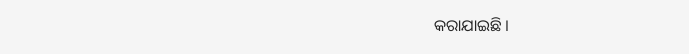କରାଯାଇଛି ।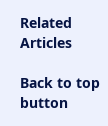Related Articles

Back to top button